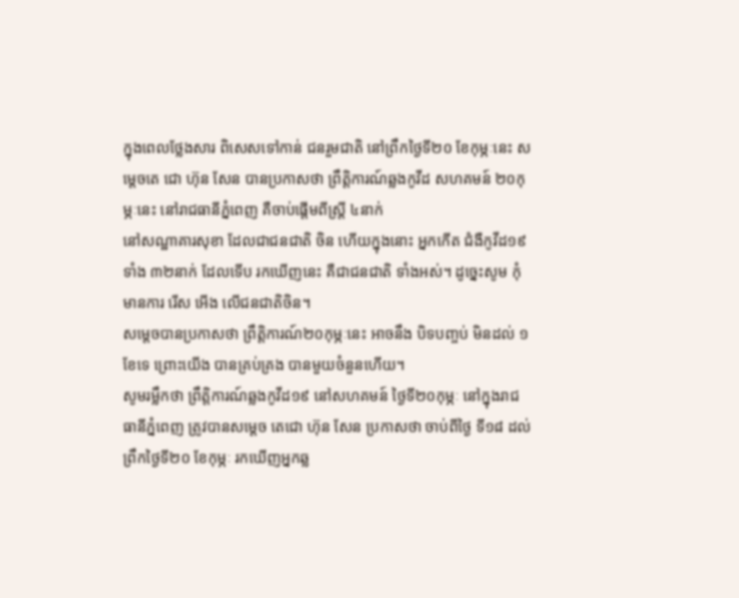ក្នុងពេលថ្លែងសារ ពិសេសទៅកាន់ ជនរួមជាតិ នៅព្រឹកថ្ងៃទី២០ ខែកុម្ភៈនេះ សម្តេចតេ ជោ ហ៊ុន សែន បានប្រកាសថា ព្រឹត្តិការណ៍ឆ្លងកូវីដ សហគមន៍ ២០កុម្ភៈនេះ នៅរាជធានីភ្នំពេញ គឺចាប់ផ្តើមពីស្ត្រី ៤នាក់
នៅសណ្ឋាគារសុខា ដែលជាជនជាតិ ចិន ហើយក្នុងនោះ អ្នកកើត ជំងឺកូវីដ១៩ ទាំង ៣២នាក់ ដែលទើប រកឃើញនេះ គឺជាជនជាតិ ទាំងអស់។ ដូច្នេះសូម កុំមានការ រើស អើង លើជនជាតិចិន។
សម្តេចបានប្រកាសថា ព្រឹត្តិការណ៍២០កុម្ភៈនេះ អាចនឹង បិទបញ្ចប់ មិនដល់ ១ខែទេ ព្រោះយើង បានគ្រប់គ្រង បានមួយចំនួនហើយ។
សូមរម្លឹកថា ព្រឹត្តិការណ៍ឆ្លងកូវីដ១៩ នៅសហគមន៍ ថ្ងៃទី២០កុម្ភៈ នៅក្នុងរាជធានីភ្នំពេញ ត្រូវបានសម្តេច តេជោ ហ៊ុន សែន ប្រកាសថា ចាប់ពីថ្ងៃ ទី១៨ ដល់ព្រឹកថ្ងៃទី២០ ខែកុម្ភៈ រកឃើញអ្នកឆ្ល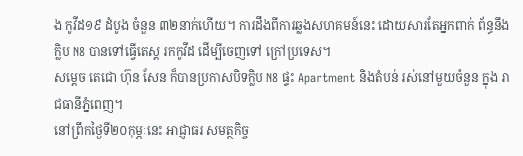ង កូវីដ១៩ ដំបូង ចំនួន ៣២នាក់ហើយ។ ការដឹងពីការឆ្លងសហគមន៍នេះ ដោយសារតែអ្នកពាក់ ព័ន្ធនឹងក្លិប N8 បានទៅធ្វើតេស្ត រកកូវីដ ដើម្បីចេញទៅ ក្រៅប្រទេស។
សម្តេច តេជោ ហ៊ុន សែន ក៏បានប្រកាសបិទក្លិប N8 ផ្ទះ Apartment និងតំបន់ រស់នៅមួយចំនួន ក្នុង រាជធានីភ្នំពេញ។
នៅព្រឹកថ្ងៃទី២០កុម្ភៈនេះ អាជ្ញាធរ សមត្ថកិច្ច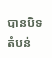បានបិទតំបន់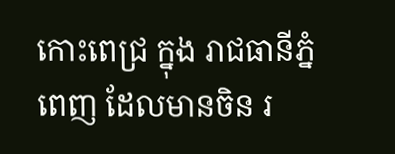កោះពេជ្រ ក្នុង រាជធានីភ្នំពេញ ដែលមានចិន រ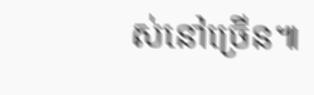ស់នៅច្រើន៕